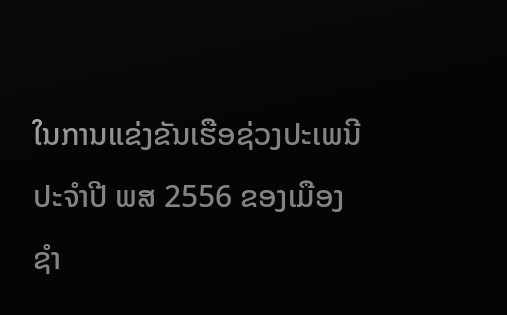ໃນການແຂ່ງຂັນເຮືອຊ່ວງປະເພນີ ປະຈຳປີ ພສ 2556 ຂອງເມືອງ ຊຳ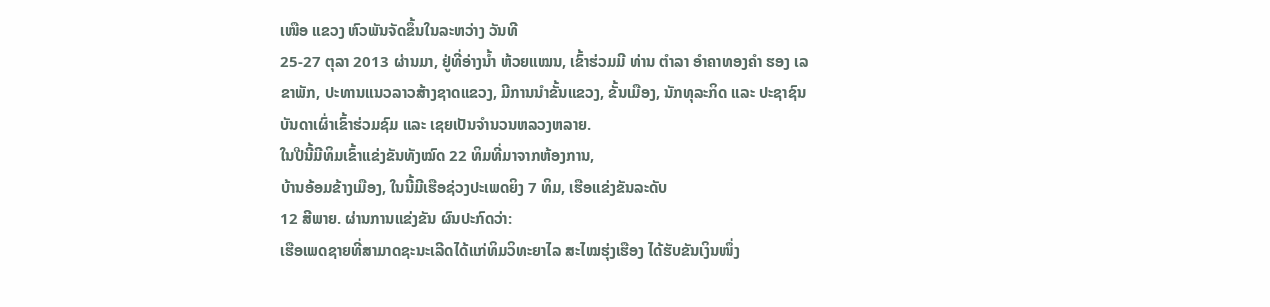ເໜືອ ແຂວງ ຫົວພັນຈັດຂຶ້ນໃນລະຫວ່າງ ວັນທີ
25-27 ຕຸລາ 2013 ຜ່ານມາ, ຢູ່ທີ່ອ່າງນ້ຳ ຫ້ວຍແໝນ, ເຂົ້າຮ່ວມມີ ທ່ານ ຕຳລາ ອຳຄາທອງຄຳ ຮອງ ເລຂາພັກ, ປະທານແນວລາວສ້າງຊາດແຂວງ, ມີການນຳຂັ້ນແຂວງ, ຂັ້ນເມືອງ, ນັກທຸລະກິດ ແລະ ປະຊາຊົນບັນດາເຜົ່າເຂົ້າຮ່ວມຊົມ ແລະ ເຊຍເປັນຈຳນວນຫລວງຫລາຍ.
ໃນປີນີ້ມີທິມເຂົ້າແຂ່ງຂັນທັງໝົດ 22 ທິມທີ່ມາຈາກຫ້ອງການ,
ບ້ານອ້ອມຂ້າງເມືອງ, ໃນນີ້ມີເຮືອຊ່ວງປະເພດຍິງ 7 ທິມ, ເຮືອແຂ່ງຂັນລະດັບ
12 ສີພາຍ. ຜ່ານການແຂ່ງຂັນ ຜົນປະກົດວ່າ:
ເຮືອເພດຊາຍທີ່ສາມາດຊະນະເລີດໄດ້ແກ່ທິມວິທະຍາໄລ ສະໄໝຮຸ່ງເຮືອງ ໄດ້ຮັບຂັນເງິນໜຶ່ງ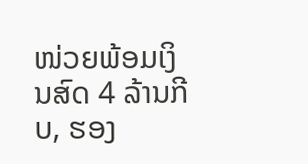ໜ່ວຍພ້ອມເງິນສົດ 4 ລ້ານກີບ, ຮອງ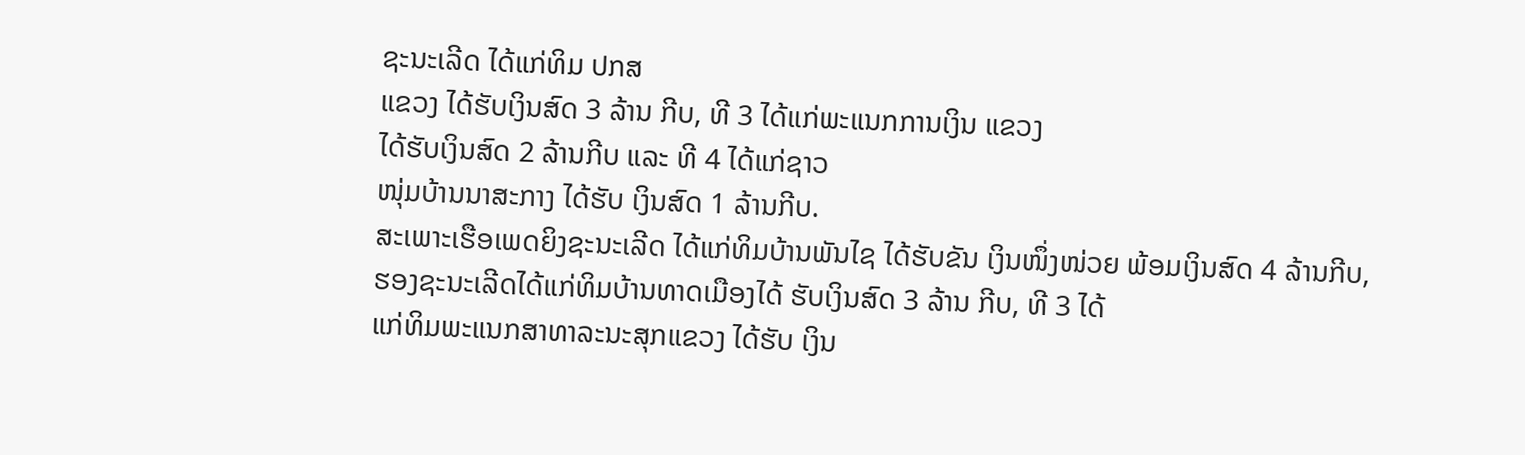ຊະນະເລີດ ໄດ້ແກ່ທິມ ປກສ
ແຂວງ ໄດ້ຮັບເງິນສົດ 3 ລ້ານ ກີບ, ທີ 3 ໄດ້ແກ່ພະແນກການເງິນ ແຂວງ
ໄດ້ຮັບເງິນສົດ 2 ລ້ານກີບ ແລະ ທີ 4 ໄດ້ແກ່ຊາວ
ໜຸ່ມບ້ານນາສະກາງ ໄດ້ຮັບ ເງິນສົດ 1 ລ້ານກີບ.
ສະເພາະເຮືອເພດຍິງຊະນະເລີດ ໄດ້ແກ່ທິມບ້ານພັນໄຊ ໄດ້ຮັບຂັນ ເງິນໜຶ່ງໜ່ວຍ ພ້ອມເງິນສົດ 4 ລ້ານກີບ,
ຮອງຊະນະເລີດໄດ້ແກ່ທິມບ້ານທາດເມືອງໄດ້ ຮັບເງິນສົດ 3 ລ້ານ ກີບ, ທີ 3 ໄດ້
ແກ່ທິມພະແນກສາທາລະນະສຸກແຂວງ ໄດ້ຮັບ ເງິນ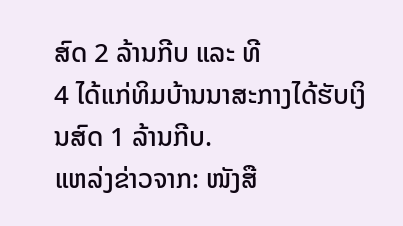ສົດ 2 ລ້ານກີບ ແລະ ທີ
4 ໄດ້ແກ່ທິມບ້ານນາສະກາງໄດ້ຮັບເງິນສົດ 1 ລ້ານກີບ.
ແຫລ່ງຂ່າວຈາກ: ໜັງສື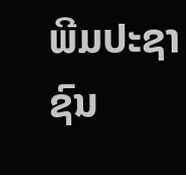ພີມປະຊາຊົນ